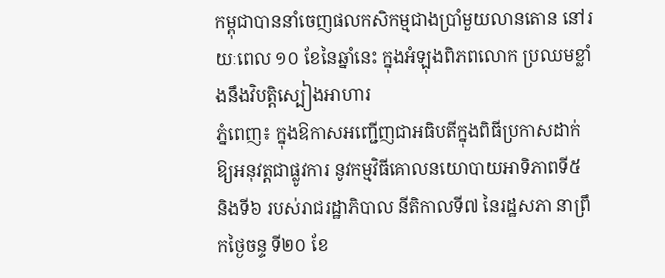កម្ពុជាបាននាំចេញផលកសិកម្មជាងប្រាំមួយលានតោន នៅរយៈពេល ១០ ខែនៃឆ្នាំនេះ ក្នុងអំឡុងពិភពលោក ប្រឈមខ្លាំងនឹងវិបត្តិស្បៀងអាហារ
ភ្នំពេញ៖ ក្នុងឱកាសអញ្ជើញជាអធិបតីក្នុងពិធីប្រកាសដាក់ឱ្យអនុវត្តជាផ្លូវការ នូវកម្មវិធីគោលនយោបាយអាទិភាពទី៥ និងទី៦ របស់រាជរដ្ឋាភិបាល នីតិកាលទី៧ នៃរដ្ឋសភា នាព្រឹកថ្ងៃចន្ទ ទី២០ ខែ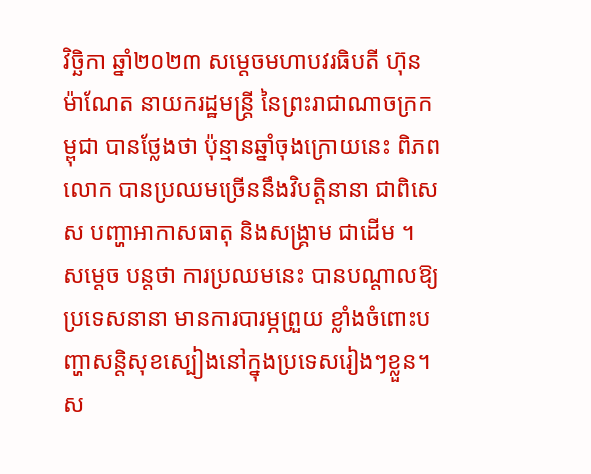វិច្ឆិកា ឆ្នាំ២០២៣ សម្តេចមហាបវរធិបតី ហ៊ុន ម៉ាណែត នាយករដ្ឋមន្ត្រី នៃព្រះរាជាណាចក្រកម្ពុជា បានថ្លែងថា ប៉ុន្មានឆ្នាំចុងក្រោយនេះ ពិភពលោក បានប្រឈមច្រើននឹងវិបត្តិនានា ជាពិសេស បញ្ហាអាកាសធាតុ និងសង្គ្រាម ជាដើម ។
សម្ដេច បន្តថា ការប្រឈមនេះ បានបណ្ដាលឱ្យប្រទេសនានា មានការបារម្ភព្រួយ ខ្លាំងចំពោះបញ្ហាសន្តិសុខស្បៀងនៅក្នុងប្រទេសរៀងៗខ្លួន។ ស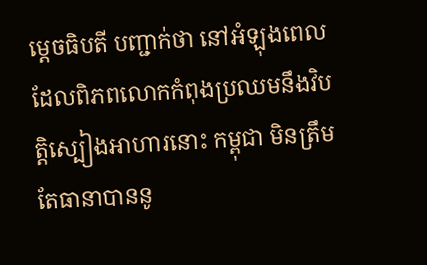ម្ដេចធិបតី បញ្ជាក់ថា នៅអំឡុងពេលដែលពិភពលោកកំពុងប្រឈមនឹងវិបត្តិស្បៀងអាហារនោះ កម្ពុជា មិនត្រឹមតែធានាបាននូ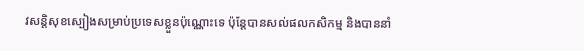វសន្តិសុខស្បៀងសម្រាប់ប្រទេសខ្លួនប៉ុណ្ណោះទេ ប៉ុន្តែបានសល់ផលកសិកម្ម និងបាននាំ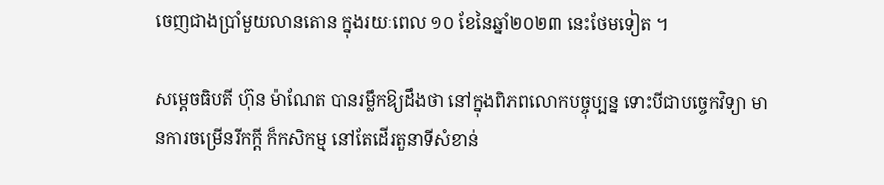ចេញជាងប្រាំមួយលានតោន ក្នុងរយៈពេល ១០ ខែនៃឆ្នាំ២០២៣ នេះថែមទៀត ។

សម្ដេចធិបតី ហ៊ុន ម៉ាណែត បានរម្លឹកឱ្យដឹងថា នៅក្នុងពិភពលោកបច្ចុប្បន្ន ទោះបីជាបច្ចេកវិទ្យា មានការចម្រើនរីកក្ដី ក៏កសិកម្ម នៅតែដើរតួនាទីសំខាន់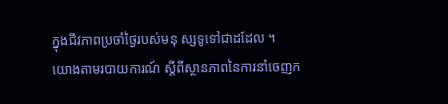ក្នុងជីវភាពប្រចាំថ្ងៃរបស់មនុ ស្សទូទៅជាដដែល ។
យោងតាមរបាយការណ៍ ស្តីពីស្ថានភាពនៃការនាំចេញក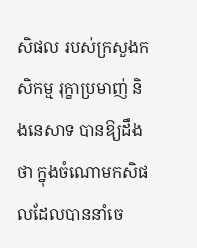សិផល របស់ក្រសួងកសិកម្ម រុក្ខាប្រមាញ់ និងនេសាទ បានឱ្យដឹងថា ក្នុងចំណោមកសិផលដែលបាននាំចេ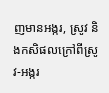ញមានអង្ករ, ស្រូវ និងកសិផលក្រៅពីស្រូវ-អង្ករ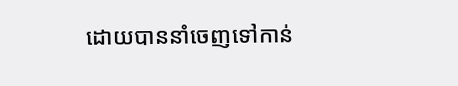ដោយបាននាំចេញទៅកាន់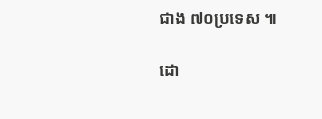ជាង ៧០ប្រទេស ៕

ដោ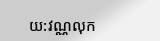យ:វណ្ណលុក